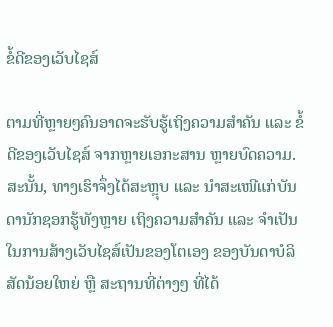ຂໍ້ດີຂອງເວັບໄຊສ໌

ຕາມທີ່ຫຼາຍໆຄົນອາດຈະຮັບຮູ້ເຖິງຄວາມສຳຄັນ ແລະ ຂໍ້ດີຂອງເວັບໄຊສ໌ ຈາກຫຼາຍເອກະສານ ຫຼາຍບົດຄວາມ. ສະນັ້ນ, ທາງເຮົາຈຶ່ງໄດ້ສະຫຼຸບ ແລະ ນຳສະເໜີແກ່ບັນດານັກຊອກຮູ້ທັງຫຼາຍ ເຖິງຄວາມສຳຄັນ ແລະ ຈຳເປັນໃນການສ້າງເວັບໄຊສ໌ເປັນຂອງໂຕເອງ ຂອງບັນດາບໍລິສັດນ້ອຍໃຫຍ່ ຫຼື ສະຖານທີ່ຕ່າງໆ ທີ່ໄດ້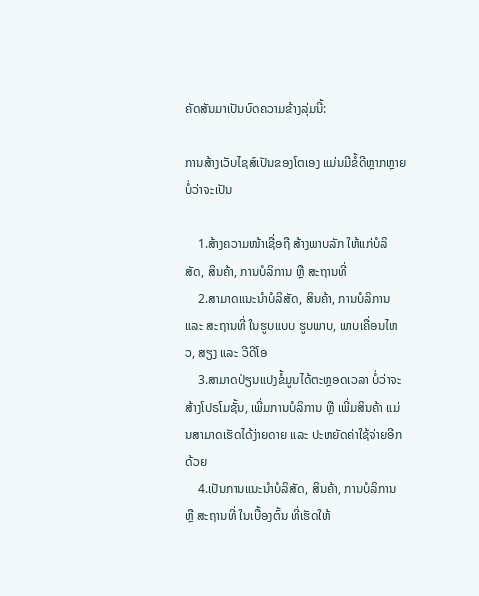ຄັດສັນມາເປັນບົດຄວາມຂ້າງລຸ່ມນີ້:

ການສ້າງເວັບໄຊສ໌ເປັນຂອງໂຕເອງ ແມ່ນມີຂໍ້ດີຫຼາກຫຼາຍບໍ່ວ່າຈະເປັນ

    1.ສ້າງຄວາມໜ້າເຊື່ອຖື ສ້າງພາບລັກ ໃຫ້ແກ່ບໍລິສັດ, ສິນຄ້າ, ການບໍລິການ ຫຼື ສະຖານທີ່
    2.ສາມາດແນະນຳບໍລິສັດ, ສິນຄ້າ, ການບໍລິການ ແລະ ສະຖານທີ່ ໃນຮູບແບບ ຮູບພາບ, ພາບເຄື່ອນໄຫວ, ສຽງ ແລະ ວີດີໂອ
    3.ສາມາດປ່ຽນແປງຂໍ້ມູນໄດ້ຕະຫຼອດເວລາ ບໍ່ວ່າຈະສ້າງໂປຣໂມຊັ້ນ, ເພີ່ມການບໍລິການ ຫຼື ເພີ່ມສິນຄ້າ ແມ່ນສາມາດເຮັດໄດ້ງ່າຍດາຍ ແລະ ປະຫຍັດຄ່າໃຊ້ຈ່າຍອີກດ້ວຍ
    4.ເປັນການແນະນຳບໍລິສັດ, ສິນຄ້າ, ການບໍລິການ ຫຼື ສະຖານທີ່ ໃນເບື້ອງຕົ້ນ ທີ່ເຮັດໃຫ້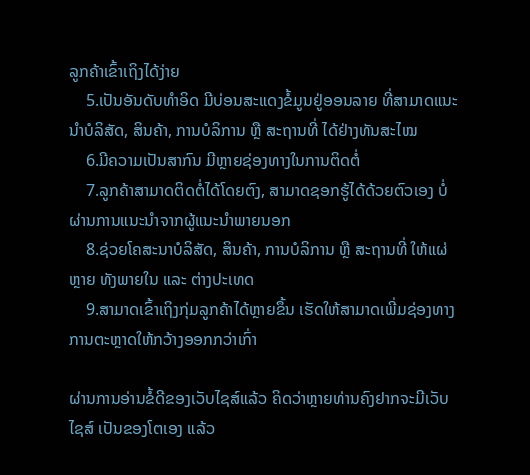ລູກຄ້າເຂົ້າເຖິງໄດ້ງ່າຍ
    5.ເປັນອັນດັບທຳອິດ ມີບ່ອນສະແດງຂໍ້ມູນຢູ່ອອນລາຍ ທີ່ສາມາດແນະນຳບໍລິສັດ, ສິນຄ້າ, ການບໍລິການ ຫຼື ສະຖານທີ່ ໄດ້ຢ່າງທັນສະໄໝ
    6.ມີຄວາມເປັນສາກົນ ມີຫຼາຍຊ່ອງທາງໃນການຕິດຕໍ່
    7.ລູກຄ້າສາມາດຕິດຕໍ່ໄດ້ໂດຍຕົງ, ສາມາດຊອກຮູ້ໄດ້ດ້ວຍຕົວເອງ ບໍ່ຜ່ານການແນະນຳຈາກຜູ້ແນະນຳພາຍນອກ
    8.ຊ່ວຍໂຄສະນາບໍລິສັດ, ສິນຄ້າ, ການບໍລິການ ຫຼື ສະຖານທີ່ ໃຫ້ແຜ່ຫຼາຍ ທັງພາຍໃນ ແລະ ຕ່າງປະເທດ
    9.ສາມາດເຂົ້າເຖິງກຸ່ມລູກຄ້າໄດ້ຫຼາຍຂຶ້ນ ເຮັດໃຫ້ສາມາດເພີ່ມຊ່ອງທາງການຕະຫຼາດໃຫ້ກວ້າງອອກກວ່າເກົ່າ

ຜ່ານການອ່ານຂໍ້ດີຂອງເວັບໄຊສ໌ແລ້ວ ຄິດວ່າຫຼາຍທ່ານຄົງຢາກຈະມີເວັບໄຊສ໌ ເປັນຂອງໂຕເອງ ແລ້ວ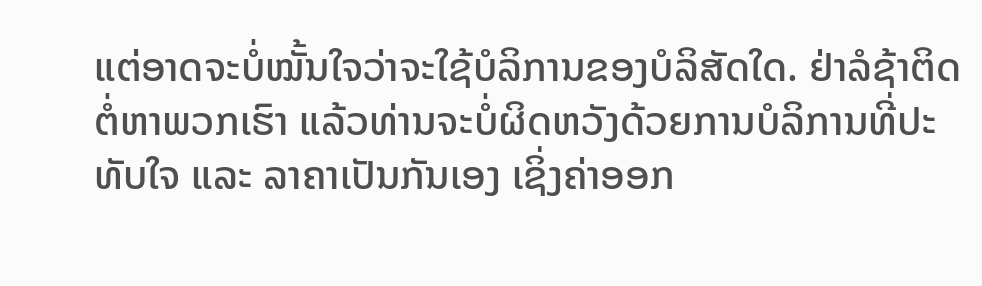ແຕ່ອາດຈະບໍ່ໝັ້ນໃຈວ່າຈະໃຊ້ບໍລິການຂອງບໍລິສັດໃດ. ຢ່າລໍຊ້າຕິດຕໍ່ຫາພວກເຮົາ ແລ້ວທ່ານຈະບໍ່ຜິດຫວັງດ້ວຍການບໍລິການທີ່ປະທັບໃຈ ແລະ ລາຄາເປັນກັນເອງ ເຊິ່ງຄ່າອອກ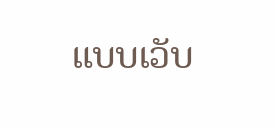ແບບເວັບ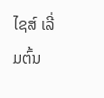ໄຊສ໌ ເລີ່ມຕົ້ນ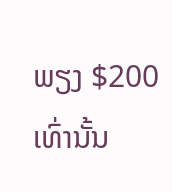ພຽງ $200 ເທົ່ານັ້ນ